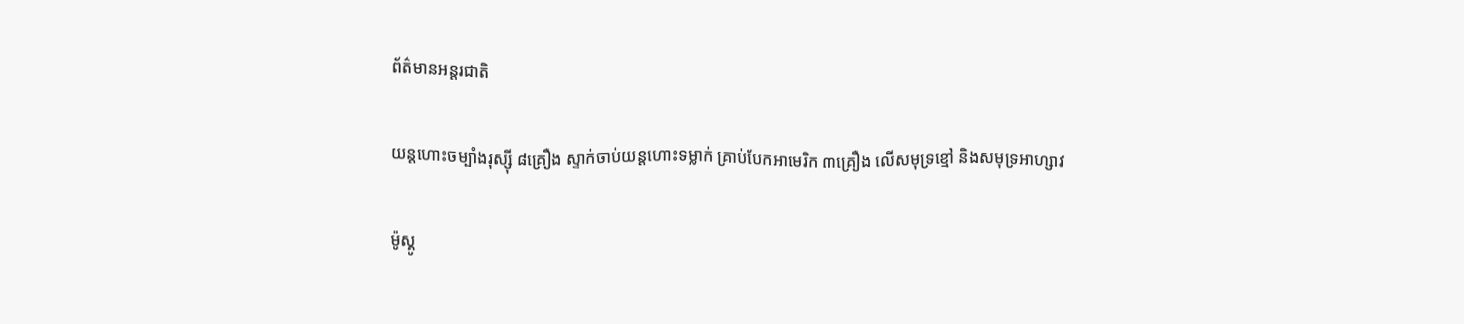ព័ត៌មានអន្តរជាតិ

យន្ដហោះចម្បាំងរុស្ស៊ី ៨គ្រឿង ស្ទាក់ចាប់យន្ដហោះទម្លាក់ គ្រាប់បែកអាមេរិក ៣គ្រឿង លើសមុទ្រខ្មៅ និងសមុទ្រអាហ្សាវ

ម៉ូស្គូ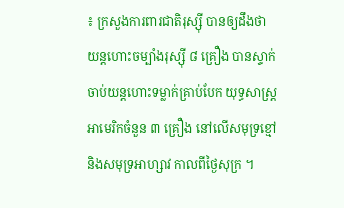៖ ក្រសួងការពារជាតិរុស្ស៊ី បានឲ្យដឹងថា យន្ដហោះចម្បាំងរុស្ស៊ី ៨ គ្រឿង បានស្ទាក់ចាប់យន្តហោះទម្លាក់គ្រាប់បែក យុទ្ធសាស្ត្រអាមេរិកចំនួន ៣ គ្រឿង នៅលើសមុទ្រខ្មៅ និងសមុទ្រអាហ្សាវ កាលពីថ្ងៃសុក្រ ។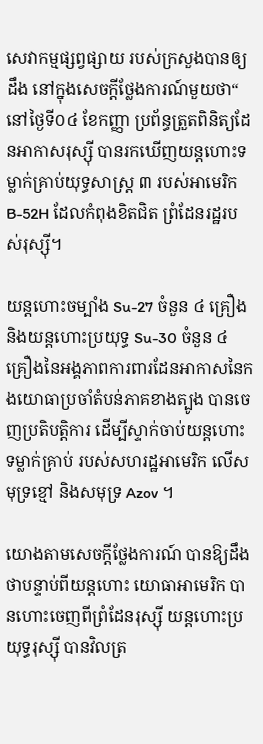សេវាកម្មផ្សព្វផ្សាយ របស់ក្រសួងបានឲ្យដឹង នៅក្នុងសេចក្តីថ្លែងការណ៍មួយថា“ នៅថ្ងៃទី០៤ ខែកញ្ញា ប្រព័ន្ធត្រួតពិនិត្យដែនអាកាសរុស្ស៊ី បានរកឃើញយន្តហោះទម្លាក់គ្រាប់យុទ្ធសាស្ត្រ ៣ របស់អាមេរិក B-52H ដែលកំពុងខិតជិត ព្រំដែនរដ្ឋរបស់រុស្ស៊ី។

យន្តហោះចម្បាំង Su-27 ចំនួន ៤ គ្រឿង និងយន្តហោះប្រយុទ្ធ Su-30 ចំនួន ៤ គ្រឿងនៃអង្គភាពការពារដែនអាកាសនៃកងយោធាប្រចាំតំបន់ភាគខាងត្បូង បានចេញប្រតិបត្ដិការ ដើម្បីស្ទាក់ចាប់យន្តហោះទម្លាក់គ្រាប់ របស់សហរដ្ឋអាមេរិក លើសមុទ្រខ្មៅ និងសមុទ្រ Azov ។

យោងតាមសេចក្តីថ្លែងការណ៍ បានឱ្យដឹងថាបន្ទាប់ពីយន្តហោះ យោធាអាមេរិក បានហោះចេញពីព្រំដែនរុស្ស៊ី យន្ដហោះប្រយុទ្ធរុស្ស៊ី បានវិលត្រ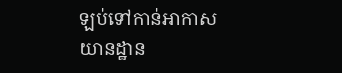ឡប់ទៅកាន់អាកាសយានដ្ឋាន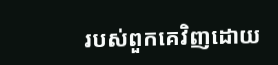របស់ពួកគេវិញដោយ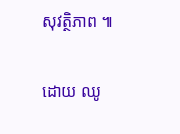សុវត្ថិភាព ៕

ដោយ ឈូ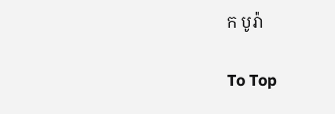ក បូរ៉ា

To Top